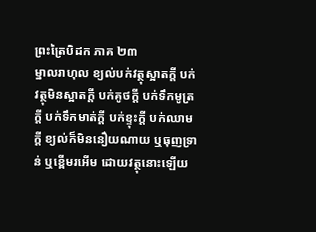ព្រះត្រៃបិដក ភាគ ២៣
ម្នាលរាហុល ខ្យល់បក់វត្ថុស្អាតក្តី បក់វត្ថុមិនស្អាតក្តី បក់គូថក្តី បក់ទឹកមូត្រក្តី បក់ទឹកមាត់ក្តី បក់ខ្ទុះក្តី បក់ឈាមក្តី ខ្យល់ក៏មិននឿយណាយ ឬធុញទ្រាន់ ឬខ្ពើមរអើម ដោយវត្ថុនោះឡើយ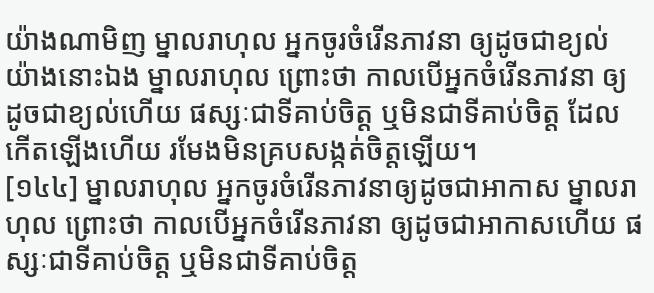យ៉ាងណាមិញ ម្នាលរាហុល អ្នកចូរចំរើនភាវនា ឲ្យដូចជាខ្យល់ យ៉ាងនោះឯង ម្នាលរាហុល ព្រោះថា កាលបើអ្នកចំរើនភាវនា ឲ្យដូចជាខ្យល់ហើយ ផស្សៈជាទីគាប់ចិត្ត ឬមិនជាទីគាប់ចិត្ត ដែលកើតឡើងហើយ រមែងមិនគ្របសង្កត់ចិត្តឡើយ។
[១៤៤] ម្នាលរាហុល អ្នកចូរចំរើនភាវនាឲ្យដូចជាអាកាស ម្នាលរាហុល ព្រោះថា កាលបើអ្នកចំរើនភាវនា ឲ្យដូចជាអាកាសហើយ ផស្សៈជាទីគាប់ចិត្ត ឬមិនជាទីគាប់ចិត្ត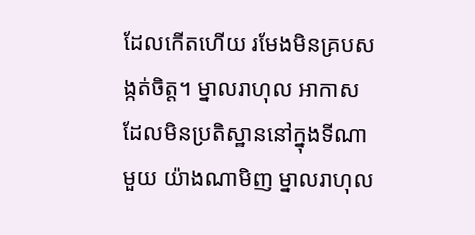ដែលកើតហើយ រមែងមិនគ្របសង្កត់ចិត្ត។ ម្នាលរាហុល អាកាសដែលមិនប្រតិស្ឋាននៅក្នុងទីណាមួយ យ៉ាងណាមិញ ម្នាលរាហុល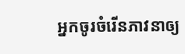អ្នកចូរចំរើនភាវនាឲ្យ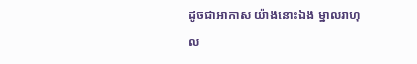ដូចជាអាកាស យ៉ាងនោះឯង ម្នាលរាហុល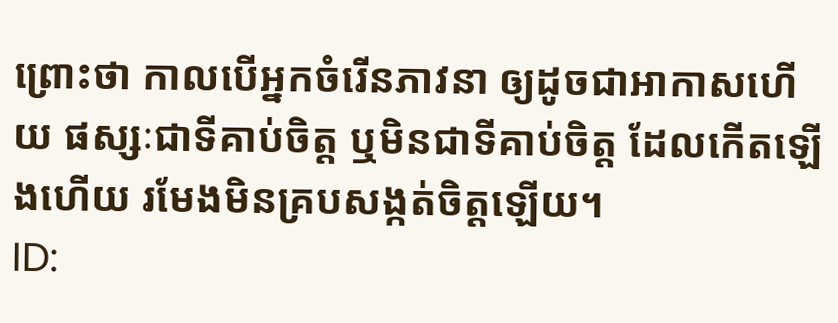ព្រោះថា កាលបើអ្នកចំរើនភាវនា ឲ្យដូចជាអាកាសហើយ ផស្សៈជាទីគាប់ចិត្ត ឬមិនជាទីគាប់ចិត្ត ដែលកើតឡើងហើយ រមែងមិនគ្របសង្កត់ចិត្តឡើយ។
ID: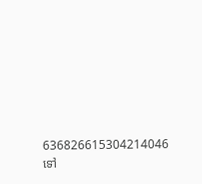636826615304214046
ទៅ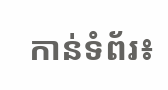កាន់ទំព័រ៖